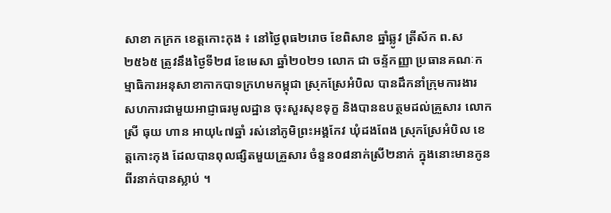សាខា កក្រក ខេត្តកោះកុង ៖ នៅថ្ងៃពុធ២រោច ខែពិសាខ ឆ្នាំឆ្លូវ ត្រីស័ក ព.ស ២៥៦៥ ត្រូវនឹងថ្ងៃទី២៨ ខែមេសា ឆ្នាំ២០២១ លោក ជា ចន្ទ័កញ្ញា ប្រធានគណៈកម្មាធិការអនុសាខាកាកបាទក្រហមកម្ពុជា ស្រុកស្រែអំបិល បានដឹកនាំក្រុមការងារ សហការជាមួយអាជ្ញាធរមូលដ្ឋាន ចុះសួរសុខទុក្ខ និងបានឧបត្ថមដល់គ្រួសារ លោកស្រី ធុយ ហាន អាយុ៤៧ឆ្នាំ រស់នៅភូមិព្រះអង្គកែវ ឃុំដងពែង ស្រុកស្រែអំបិល ខេត្តកោះកុង ដែលបានពុលផ្សិតមួយគ្រួសារ ចំនួន០៨នាក់ស្រី២នាក់ ក្នុងនោះមានកូនពីរនាក់បានស្លាប់ ។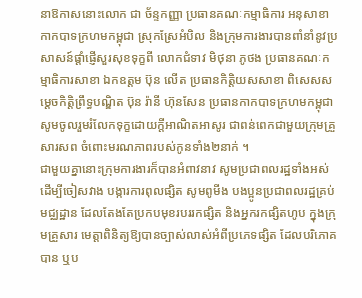នាឱកាសនោះលោក ជា ច័ន្ទកញ្ញា ប្រធានគណៈកម្មាធិការ អនុសាខាកាកបាទក្រហមកម្ពុជា ស្រុកស្រែអំបិល និងក្រុមការងារបានពាំនាំនូវប្រសាសន៍ផ្ដាំផ្ញើសួរសុខទុក្ខពី លោកជំទាវ មិថុនា ភូថង ប្រធានគណៈកម្មាធិការសាខា ឯកឧត្តម ប៊ុន លើត ប្រធានកិត្តិយសសាខា ពិសេសសម្ដេចកិត្តិព្រឹទ្ធបណ្ឌិត ប៊ុន រ៉ានី ហ៊ុនសែន ប្រធានកាកបាទក្រហមកម្ពុជា សូមចូលរួមរំលែកទុក្ខដោយក្តីអាណិតអាសូរ ជាពន់ពេកជាមួយក្រុមគ្រួសារសព ចំពោះមរណភាពរបស់កូនទាំង២នាក់ ។
ជាមួយគ្នានោះក្រុមការងារក៏បានអំពាវនាវ សូមប្រជាពលរដ្ឋទាំងអស់ដើម្បីចៀសវាង បង្ការការពុលផ្សិត សូមពូមីង បងប្អូនប្រជាពលរដ្ឋគ្រប់មជ្ឈដ្ឋាន ដែលតែងតែប្រកបមុខរបររកផ្សិត និងអ្នករកផ្សិតហូប ក្នុងក្រុមគ្រួសារ មេត្តាពិនិត្យឱ្យបានច្បាស់លាស់អំពីប្រភេទផ្សិត ដែលបរិភោគបាន ឬប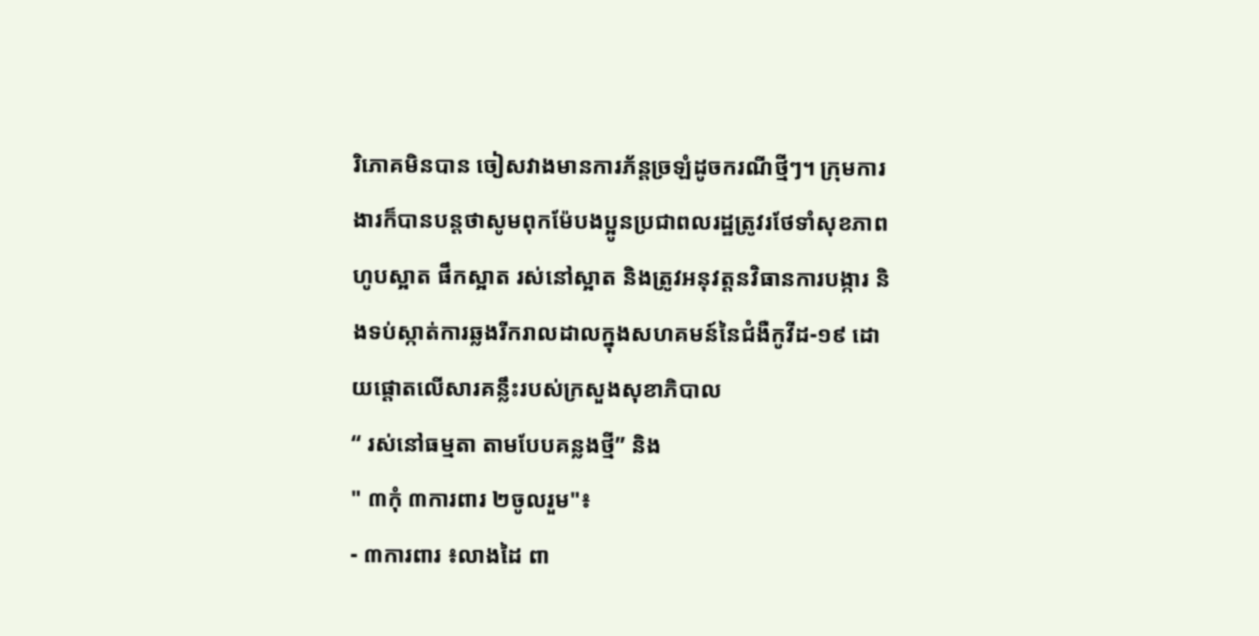រិភោគមិនបាន ចៀសវាងមានការភ័ន្តច្រឡំដូចករណីថ្មីៗ។ ក្រុមការងារក៏បានបន្តថាសូមពុកម៉ែបងប្អូនប្រជាពលរដ្ឋត្រូវរថែទាំសុខភាព ហូបស្អាត ផឹកស្អាត រស់នៅស្អាត និងត្រូវអនុវត្តនវិធានការបង្ការ និងទប់ស្កាត់ការឆ្លងរីករាលដាលក្នុងសហគមន៍នៃជំងឺកូវីដ-១៩ ដោយផ្តោតលើសារគន្លឹះរបស់ក្រសួងសុខាភិបាល
“ រស់នៅធម្មតា តាមបែបគន្លងថ្មី” និង
" ៣កុំ ៣ការពារ ២ចូលរួម"៖
- ៣ការពារ ៖លាងដៃ ពា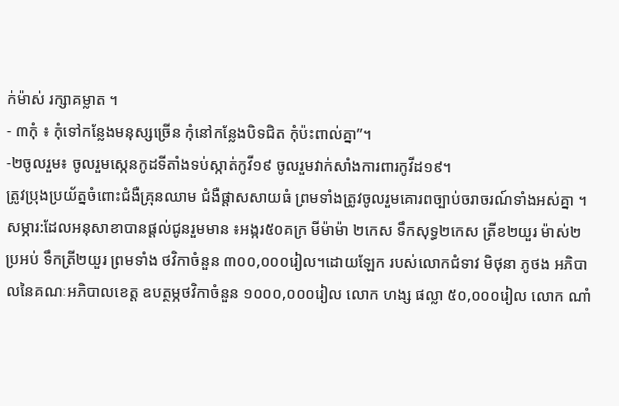ក់ម៉ាស់ រក្សាគម្លាត ។
- ៣កុំ ៖ កុំទៅកន្លែងមនុស្សច្រើន កុំនៅកន្លែងបិទជិត កុំប៉ះពាល់គ្នា”។
-២ចូលរួម៖ ចូលរួមស្កេនកូដទីតាំងទប់ស្កាត់កូវី១៩ ចូលរួមវាក់សាំងការពារកូវីដ១៩។
ត្រូវប្រុងប្រយ័ត្នចំពោះជំងឺគ្រុនឈាម ជំងឺផ្តាសសាយធំ ព្រមទាំងត្រូវចូលរួមគោរពច្បាប់ចរាចរណ៍ទាំងអស់គ្នា ។
សម្ភារ:ដែលអនុសាខាបានផ្ដល់ជូនរួមមាន ៖អង្ករ៥០គក្រ មីម៉ាម៉ា ២កេស ទឹកសុទ្ធ២កេស ត្រីខ២យួរ ម៉ាស់២ប្រអប់ ទឹកត្រី២យួរ ព្រមទាំង ថវិកាចំនួន ៣០០,០០០រៀល។ដោយឡែក របស់លោកជំទាវ មិថុនា ភូថង អភិបាលនៃគណៈអភិបាលខេត្ត ឧបត្ថម្ភថវិកាចំនួន ១០០០,០០០រៀល លោក ហង្ស ផល្លា ៥០,០០០រៀល លោក ណាំ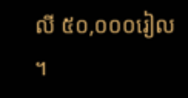លី ៥០,០០០រៀល ។